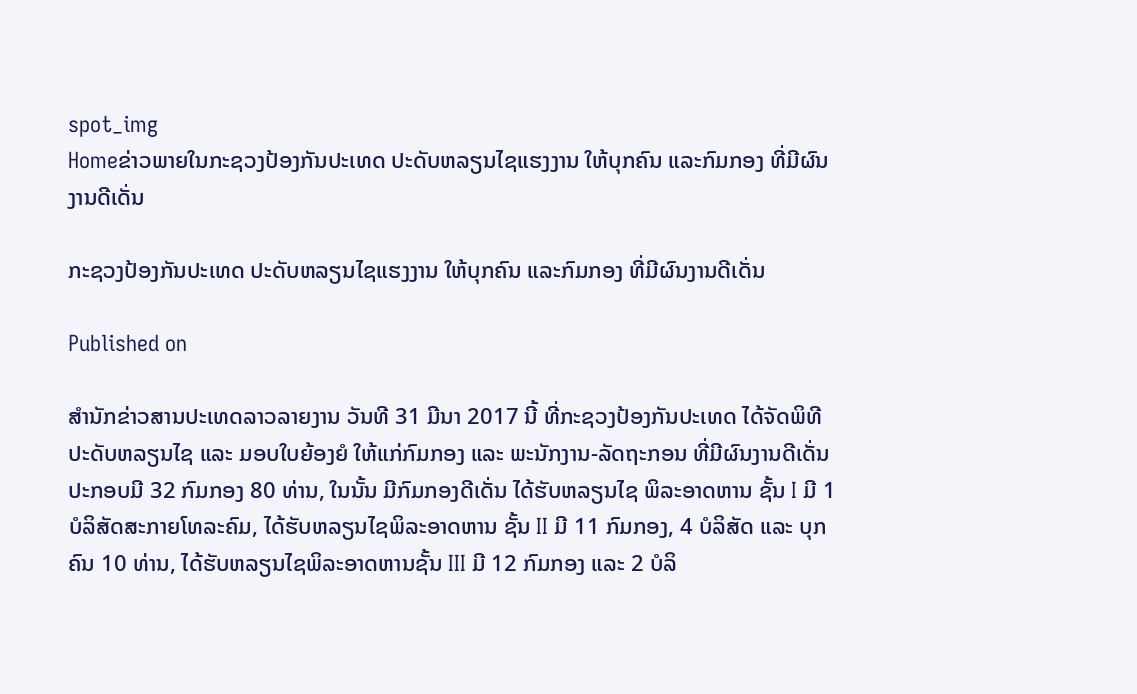spot_img
Homeຂ່າວພາຍໃນກະຊວງປ້ອງກັນປະເທດ ປະດັບຫລຽນໄຊແຮງງານ ໃຫ້ບຸກຄົນ ແລະກົມກອງ ທີ່ມີຜົນງານດີເດັ່ນ

ກະຊວງປ້ອງກັນປະເທດ ປະດັບຫລຽນໄຊແຮງງານ ໃຫ້ບຸກຄົນ ແລະກົມກອງ ທີ່ມີຜົນງານດີເດັ່ນ

Published on

ສຳນັກຂ່າວສານປະເທດລາວລາຍງານ ວັນທີ 31 ມີນາ 2017 ນີ້ ທີ່ກະຊວງປ້ອງກັນປະເທດ ໄດ້ຈັດພິທີ ປະດັບຫລຽນໄຊ ແລະ ມອບໃບຍ້ອງຍໍ ໃຫ້ແກ່ກົມກອງ ແລະ ພະນັກງານ-ລັດຖະກອນ ທີ່ມີຜົນງານດີເດັ່ນ ປະກອບມີ 32 ກົມກອງ 80 ທ່ານ, ໃນນັ້ນ ມີກົມກອງດີເດັ່ນ ໄດ້ຮັບຫລຽນໄຊ ພິລະອາດຫານ ຊັ້ນ I ມີ 1 ບໍລິສັດສະກາຍໂທລະຄົມ, ໄດ້ຮັບຫລຽນໄຊພິລະອາດຫານ ຊັ້ນ II ມີ 11 ກົມກອງ, 4 ບໍລິສັດ ແລະ ບຸກຄົນ 10 ທ່ານ, ໄດ້ຮັບຫລຽນໄຊພິລະອາດຫານຊັ້ນ III ມີ 12 ກົມກອງ ແລະ 2 ບໍລິ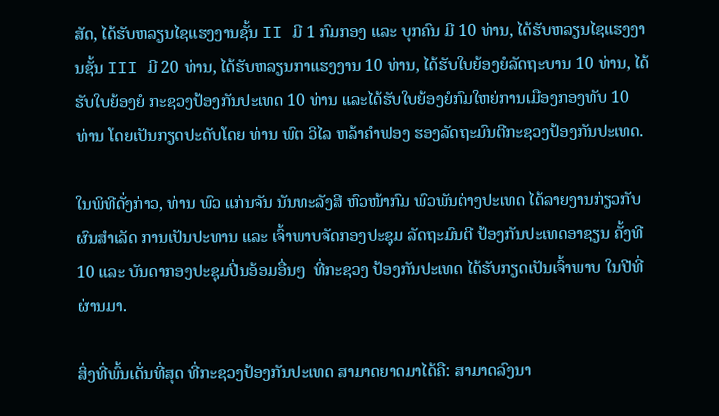ສັດ, ໄດ້ຮັບຫລຽນໄຊແຮງງານຊັ້ນ II ມີ 1 ກົມກອງ ແລະ ບຸກຄົນ ມີ 10 ທ່ານ, ໄດ້ຮັບຫລຽນໄຊແຮງງານຊັ້ນ III ມີ 20 ທ່ານ, ໄດ້ຮັບຫລຽນກາແຮງງານ 10 ທ່ານ, ໄດ້ຮັບໃບຍ້ອງຍໍລັດຖະບານ 10 ທ່ານ, ໄດ້ຮັບໃບຍ້ອງຍໍ ກະຊວງປ້ອງກັນປະເທດ 10 ທ່ານ ແລະໄດ້ຮັບໃບຍ້ອງຍໍກົມໃຫຍ່ການເມືອງກອງທັບ 10 ທ່ານ ໂດຍເປັນກຽດປະດັບໂດຍ ທ່ານ ພົຕ ວິໄລ ຫລ້າຄໍາຟອງ ຮອງລັດຖະມົນຕີກະຊວງປ້ອງກັນປະເທດ.

ໃນພິທີດັ່ງກ່າວ, ທ່ານ ພົວ ແກ່ນຈັນ ນັນທະລັງສີ ຫົວໜ້າກົມ ພົວພັນຕ່າງປະເທດ ໄດ້ລາຍງານກ່ຽວກັບຜົນສຳເລັດ ການເປັນປະທານ ແລະ ເຈົ້າພາບຈັດກອງປະຊຸມ ລັດຖະມົນຕີ ປ້ອງກັນປະເທດອາຊຽນ ຄັ້ງທີ 10 ແລະ ບັນດາກອງປະຊຸມປີ່ນອ້ອມອື່ນໆ  ທີ່ກະຊວງ ປ້ອງກັນປະເທດ ໄດ້ຮັບກຽດເປັນເຈົ້າພາບ ໃນປີທີ່ຜ່ານມາ.

ສິ່ງທີ່ພົ້ນເດັ່ນທີ່ສຸດ ທີ່ກະຊວງປ້ອງກັນປະເທດ ສາມາດຍາດມາໄດ້ຄື: ສາມາດລົງນາ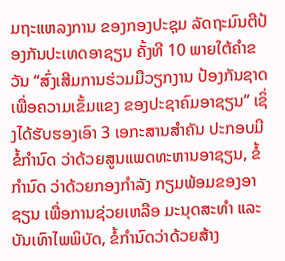ມຖະແຫລງການ ຂອງກອງປະຊຸມ ລັດຖະມົນຕີປ້ອງກັນປະເທດອາຊຽນ ຄັ້ງທີ 10 ພາຍໃຕ້ຄໍາຂວັນ “ສົ່ງເສີມການຮ່ວມມືວຽກງານ ປ້ອງກັນຊາດ ເພື່ອຄວາມເຂັ້ມແຂງ ຂອງປະຊາຄົມອາຊຽນ” ເຊິ່ງໄດ້ຮັບຮອງເອົາ 3 ເອກະສານສຳຄັນ ປະກອບມີ ຂໍ້ກໍານົດ ວ່າດ້ວຍສູນແພດທະຫານອາຊຽນ, ຂໍ້ກໍານົດ ວ່າດ້ວຍກອງກຳລັງ ກຽມພ້ອມຂອງອາຊຽນ ເພື່ອການຊ່ວຍເຫລືອ ມະນຸດສະທຳ ແລະບັນເທົາໄພພິບັດ, ຂໍ້ກຳນົດວ່າດ້ວຍສ້າງ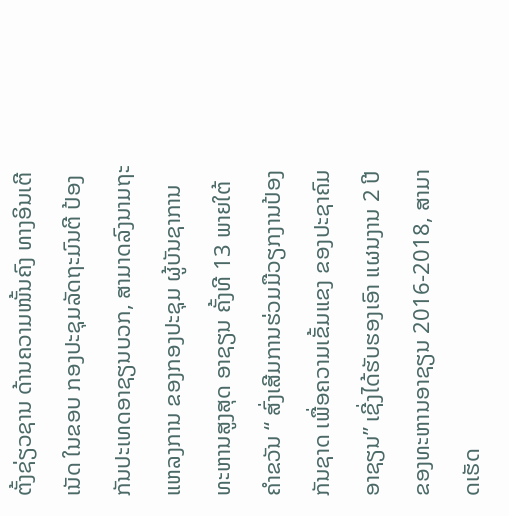ຕັ້ງຊ່ຽວຊານ ດ້ານຄວາມໜັ້ນຄົງ ທາງອິນເຕີເນັດ ໃນຂອບ ກອງປະຊຸມລັດຖະມົນຕີ ປ້ອງກັນປະເທດອາຊຽນບວກ, ສາມາດລົງນາມຖະແຫລງການ ຂອງກອງປະຊຸມ ຜູ້ບັນຊາການທະຫານສູງສຸດ ອາຊຽນ ຄັ້ງທີ 13 ພາຍໃຕ້ຄໍາຂວັນ “ ສົ່ງເສີມການຮ່ວມມືວຽກງານປ້ອງກັນຊາດ ເພື່ອຄວາມເຂັ້ມແຂງ ຂອງປະຊາຄົມອາຊຽນ” ເຊີ່ງໄດ້ຮັບຮອງເອົາ ແຜນງານ 2 ປີ ຂອງທະຫານອາຊຽນ 2016-2018, ສາມາດເຮັດ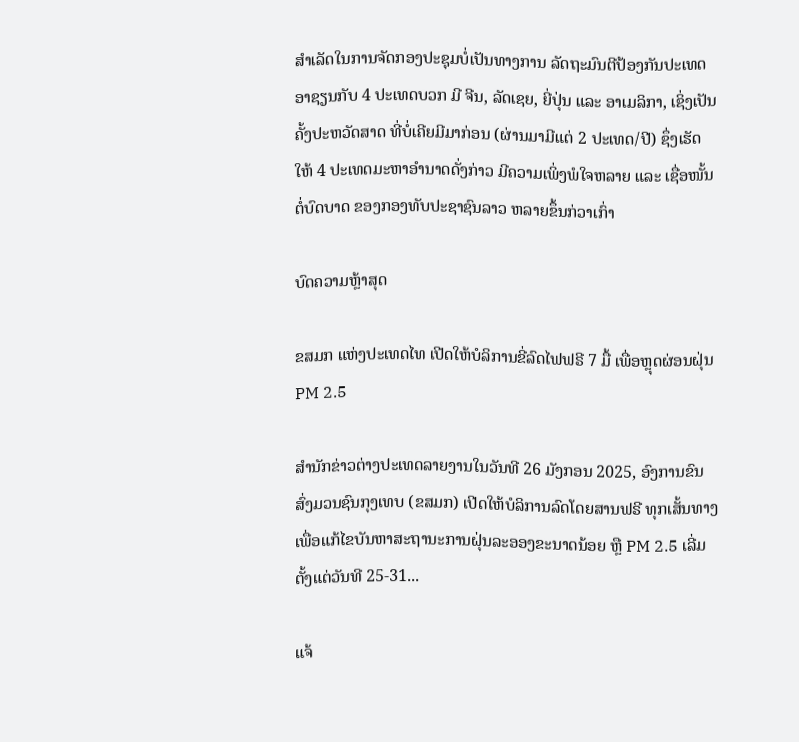ສໍາເລັດໃນການຈັດກອງປະຊຸມບໍ່ເປັນທາງການ ລັດຖະມົນຕີປ້ອງກັນປະເທດອາຊຽນກັບ 4 ປະເທດບວກ ມີ ຈີນ, ລັດເຊຍ, ຍີ່ປຸ່ນ ແລະ ອາເມລິກາ, ເຊິ່ງເປັນຄັ້ງປະຫວັດສາດ ທີ່ບໍ່ເຄີຍມີມາກ່ອນ (ຜ່ານມາມີແຕ່ 2 ປະເທດ/ປີ) ຊຶ່ງເຮັດໃຫ້ 4 ປະເທດມະຫາອຳນາດດັ່ງກ່າວ ມີຄວາມເພິ່ງພໍໃຈຫລາຍ ແລະ ເຊື່ອໜັ້ນຕໍ່ບົດບາດ ຂອງກອງທັບປະຊາຊົນລາວ ຫລາຍຂຶ້ນກ່ວາເກົ່າ

ບົດຄວາມຫຼ້າສຸດ

ຂສມກ ແຫ່ງປະເທດໄທ ເປີດໃຫ້ບໍລິການຂີ່ລົດໄຟຟຣີ 7 ມື້ ເພື່ອຫຼຸດຜ່ອນຝຸ່ນ PM 2.5

ສຳນັກຂ່າວຕ່າງປະເທດລາຍງານໃນວັນທີ 26 ມັງກອນ 2025, ອົງການຂົນສົ່ງມວນຊົນກຸງເທບ (ຂສມກ) ເປີດໃຫ້ບໍລິການລົດໂດຍສານຟຣີ ທຸກເສັ້ນທາງ ເພື່ອແກ້ໄຂບັນຫາສະຖານະການຝຸ່ນລະອອງຂະນາດນ້ອຍ ຫຼື PM 2.5 ເລີ່ມຕັ້ງແຕ່ວັນທີ 25-31...

ແຈ້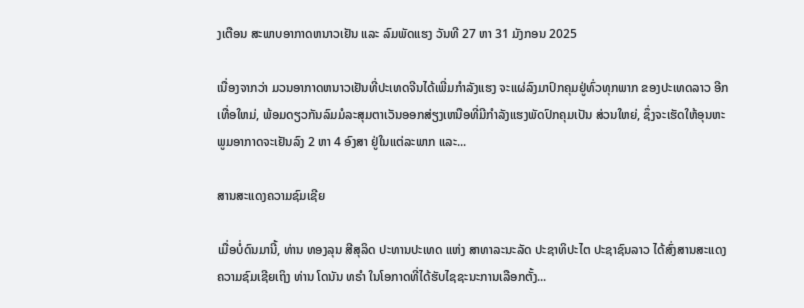ງເຕືອນ ສະພາບອາກາດຫນາວເຢັນ ແລະ ລົມພັດແຮງ ວັນທີ 27 ຫາ 31 ມັງກອນ 2025

ເນື່ອງຈາກວ່າ ມວນອາກາດຫນາວເຢັນທີ່ປະເທດຈີນໄດ້ເພີ່ມກໍາລັງແຮງ ຈະແຜ່ລົງມາປົກຄຸມຢູ່ທົ່ວທຸກພາກ ຂອງປະເທດລາວ ອີກເທື່ອໃຫມ່, ພ້ອມດຽວກັນລົມມໍລະສຸມຕາເວັນອອກສ່ຽງເຫນືອທີ່ມີກໍາລັງແຮງພັດປົກຄຸມເປັນ ສ່ວນໃຫຍ່, ຊຶ່ງຈະເຮັດໃຫ້ອຸນຫະພູມອາກາດຈະເຢັນລົງ 2 ຫາ 4 ອົງສາ ຢູ່ໃນແຕ່ລະພາກ ແລະ...

ສານສະແດງຄວາມຊົມເຊີຍ

ເມື່ອບໍ່ດົນມານີ້, ທ່ານ ທອງລຸນ ສີສຸລິດ ປະທານປະເທດ ແຫ່ງ ສາທາລະນະລັດ ປະຊາທິປະໄຕ ປະຊາຊົນລາວ ໄດ້ສົ່ງສານສະແດງຄວາມຊົມເຊີຍເຖິງ ທ່ານ ໂດນັນ ທຣໍາ ໃນໂອກາດທີ່ໄດ້ຮັບໄຊຊະນະການເລືອກຕັ້ງ...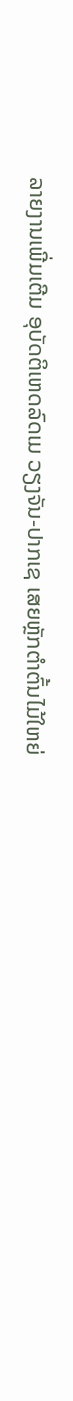ລາຍງານເພີ່ມເຕີມ ອຸບັດຕິເຫດລົດເມ ວຽງຈັນ-ປາກເຊ ເສຍຫຼັກຕຳຕົ້ນໄມ້ໃຫຍ່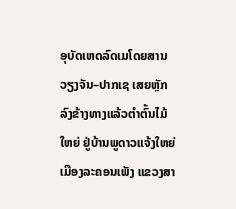ອຸບັດເຫດລົດເມໂດຍສານ ວຽງຈັນ–ປາກເຊ ເສຍຫຼັກລົງຂ້າງທາງແລ້ວຕໍາຕົ້ນໄມ້ໃຫຍ່ ຢູ່ບ້ານພູດາວແຈ້ງໃຫຍ່ ເມືອງລະຄອນເພັງ ແຂວງສາ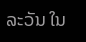ລະວັນ ໃນ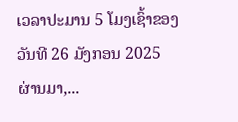ເວລາປະມານ 5 ໂມງເຊົ້າຂອງ ວັນທີ 26 ມັງກອນ 2025 ຜ່ານມາ,...